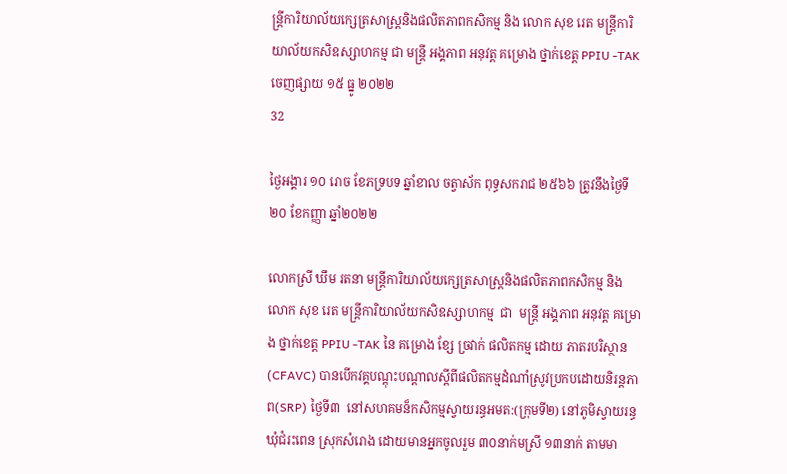ន្រ្តីការិយាល័យក្សេត្រសាស្រ្តនិងផលិតភាពកសិកម្ម និង លោក សុខ រេត មន្ត្រីការិយាល័យកសិឧស្សាហកម្ម ជា មន្រ្តី អង្គភាព អនុវត្ត គម្រោង ថ្នាក់ខេត្ត PPIU -TAK
ចេញផ្សាយ ១៥ ធ្នូ ២០២២
32

ថ្ងៃអង្គារ ១០ រោច ខែភទ្របទ ឆ្នាំខាល ចត្វាស័ក ពុទ្ធសករាជ ២៥៦៦ ត្រូវនឹងថ្ងៃទី២០ ខែកញ្ញា ឆ្នាំ២០២២

លោកស្រី ឃឹម រតនា មន្រ្តីការិយាល័យក្សេត្រសាស្រ្តនិងផលិតភាពកសិកម្ម និង លោក សុខ រេត មន្ត្រីការិយាល័យកសិឧស្សាហកម្ម  ជា  មន្រ្តី អង្គភាព អនុវត្ត គម្រោង ថ្នាក់ខេត្ត PPIU -TAK នៃ គម្រោង ខ្សែ ច្រវាក់ ផលិតកម្ម ដោយ ភាតរបរិស្ថាន  (CFAVC) បានបើកវគ្គបណ្តុះបណ្តាលស្តីពីផលិតកម្មដំណាំស្រូវប្រកបដោយនិរន្តភាព(SRP) ថ្ងៃទី៣  នៅសហគមន៏កសិកម្មស្វាយរន្ធអមត:(ក្រុមទី២) នៅភូមិស្វាយរន្ធ ឃុំជំរះពេន ស្រុកសំរោង ដោយមានអ្នកចូលរួម ៣០នាក់មស្រី ១៣នាក់ តាមមា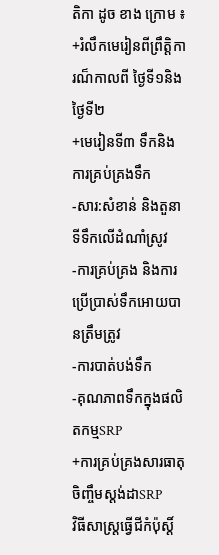តិកា ដូច ខាង ក្រោម ៖
+រំលឹកមេរៀនពីព្រឹត្តិការណ៏កាលពី ថ្ងៃទី១និងថ្ងៃទី២
+មេរៀនទី៣ ទឹកនិងការគ្រប់គ្រងទឹក
-សារ:សំខាន់ និងតួនាទីទឹកលេីដំណាំស្រូវ
-ការគ្រប់គ្រង និងការប្រើប្រាស់ទឹកអោយបានត្រឹមត្រូវ
-ការបាត់បង់ទឹក
-គុណភាពទឹកក្នុងផលិតកម្មSRP
+ការគ្រប់គ្រងសារធាតុចិញ្ចឹមស្ដង់ដាSRP
វិធីសាស្រ្ដធ្វេីជីកំប៉ុស្ដិ៍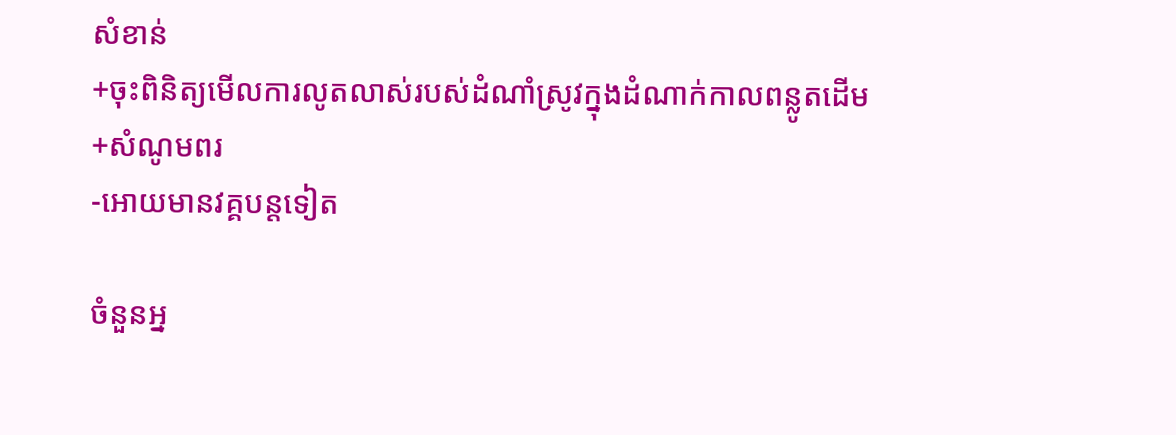សំខាន់
+ចុះពិនិត្យមើលការលូតលាស់របស់ដំណាំស្រូវក្នុងដំណាក់កាលពន្លូតដើម
+សំណូមពរ
-អោយមានវគ្គបន្ដទៀត

ចំនួនអ្ន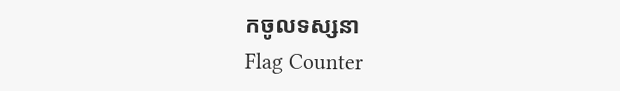កចូលទស្សនា
Flag Counter